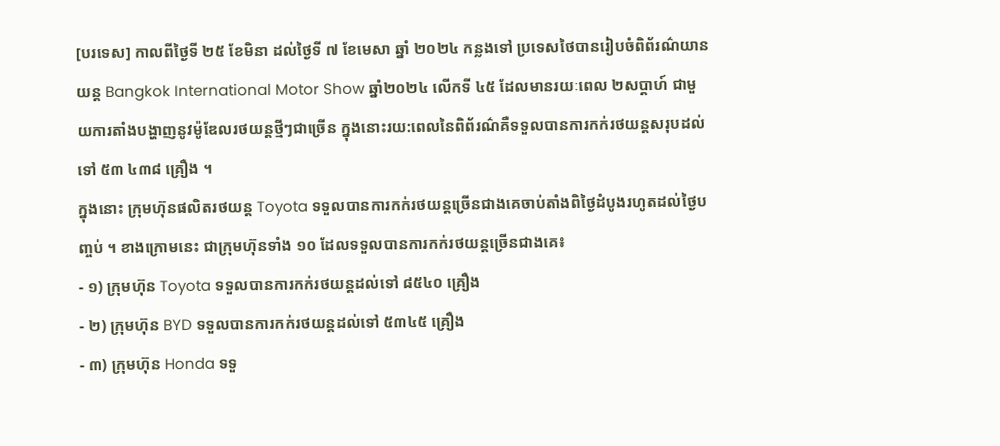[បរទេស] កាលពីថ្ងៃទី ២៥ ខែមិនា ដល់ថ្ងៃទី ៧ ខែមេសា ឆ្នាំ ២០២៤ កន្លងទៅ ប្រទេសថៃបានរៀបចំពិព័រណ៌យានយន្ត Bangkok International Motor Show ឆ្នាំ២០២៤ លើកទី ៤៥ ដែលមានរយៈពេល ២សប្តាហ៍ ជាមួយការតាំងបង្ហាញនូវម៉ូឌែលរថយន្តថ្មីៗជាច្រើន ក្នុងនោះរយ:ពេលនៃពិព័រណ៌គឺទទួលបានការកក់រថយន្តសរុបដល់ទៅ ៥៣ ៤៣៨ គ្រឿង ។
ក្នុងនោះ ក្រុមហ៊ុនផលិតរថយន្ត Toyota ទទួលបានការកក់រថយន្តច្រើនជាងគេចាប់តាំងពិថ្ងៃដំបូងរហូតដល់ថ្ងៃបញ្ចប់ ។ ខាងក្រោមនេះ ជាក្រុមហ៊ុនទាំង ១០ ដែលទទួលបានការកក់រថយន្តច្រើនជាងគេ៖
- ១) ក្រុមហ៊ុន Toyota ទទួលបានការកក់រថយន្តដល់ទៅ ៨៥៤០ គ្រឿង
- ២) ក្រុមហ៊ុន BYD ទទួលបានការកក់រថយន្តដល់ទៅ ៥៣៤៥ គ្រឿង
- ៣) ក្រុមហ៊ុន Honda ទទួ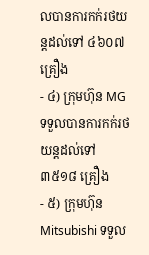លបានការកក់រថយន្តដល់ទៅ ៤៦០៧ គ្រឿង
- ៤) ក្រុមហ៊ុន MG ទទួលបានការកក់រថយន្តដល់ទៅ ៣៥១៨ គ្រឿង
- ៥) ក្រុមហ៊ុន Mitsubishi ទទួល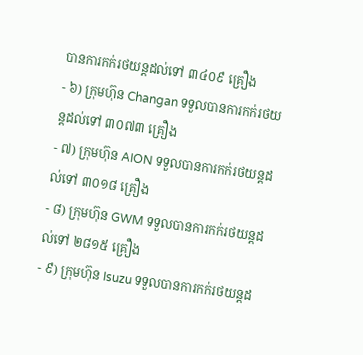បានការកក់រថយន្តដល់ទៅ ៣៤០៩ គ្រឿង
- ៦) ក្រុមហ៊ុន Changan ទទួលបានការកក់រថយន្តដល់ទៅ ៣០៧៣ គ្រឿង
- ៧) ក្រុមហ៊ុន AION ទទួលបានការកក់រថយន្តដល់ទៅ ៣០១៨ គ្រឿង
- ៨) ក្រុមហ៊ុន GWM ទទួលបានការកក់រថយន្តដល់ទៅ ២៨១៥ គ្រឿង
- ៩) ក្រុមហ៊ុន Isuzu ទទួលបានការកក់រថយន្តដ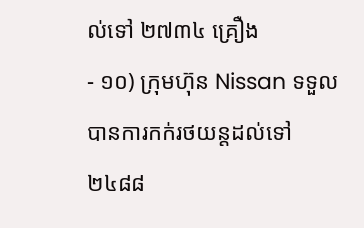ល់ទៅ ២៧៣៤ គ្រឿង
- ១០) ក្រុមហ៊ុន Nissan ទទួលបានការកក់រថយន្តដល់ទៅ ២៤៨៨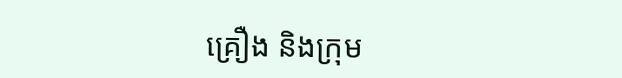គ្រឿង និងក្រុម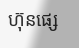ហ៊ុនផ្សេ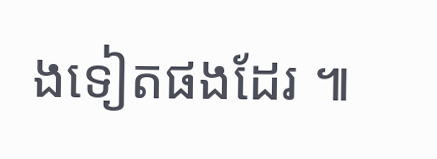ងទៀតផងដែរ ៕